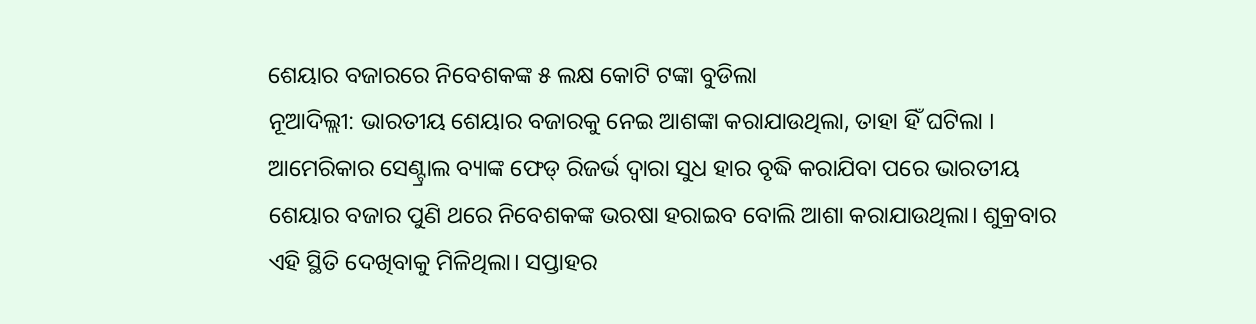ଶେୟାର ବଜାରରେ ନିବେଶକଙ୍କ ୫ ଲକ୍ଷ କୋଟି ଟଙ୍କା ବୁଡିଲା
ନୂଆଦିଲ୍ଲୀ: ଭାରତୀୟ ଶେୟାର ବଜାରକୁ ନେଇ ଆଶଙ୍କା କରାଯାଉଥିଲା, ତାହା ହିଁ ଘଟିଲା । ଆମେରିକାର ସେଣ୍ଟ୍ରାଲ ବ୍ୟାଙ୍କ ଫେଡ୍ ରିଜର୍ଭ ଦ୍ୱାରା ସୁଧ ହାର ବୃଦ୍ଧି କରାଯିବା ପରେ ଭାରତୀୟ ଶେୟାର ବଜାର ପୁଣି ଥରେ ନିବେଶକଙ୍କ ଭରଷା ହରାଇବ ବୋଲି ଆଶା କରାଯାଉଥିଲା। ଶୁକ୍ରବାର ଏହି ସ୍ଥିତି ଦେଖିବାକୁ ମିଳିଥିଲା। ସପ୍ତାହର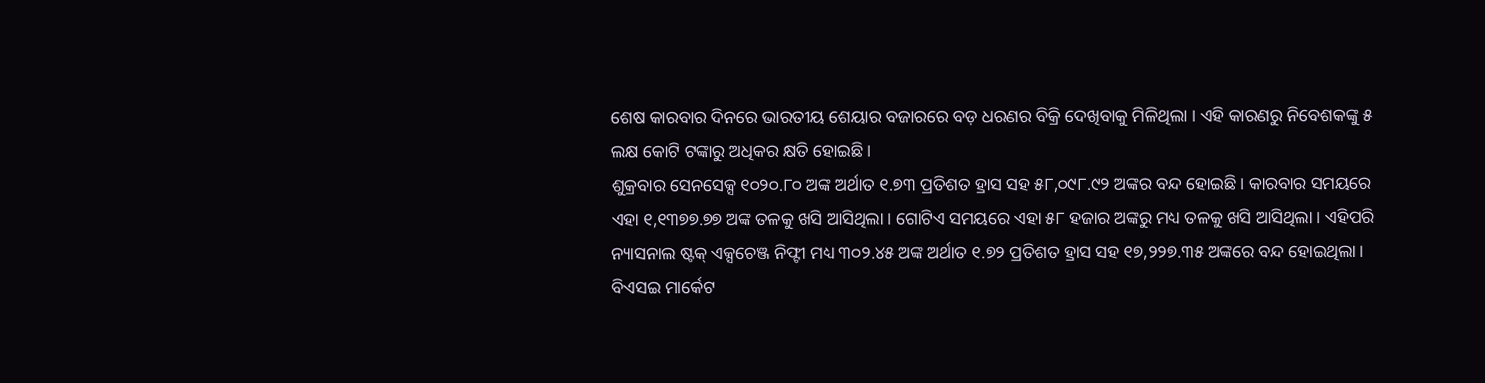ଶେଷ କାରବାର ଦିନରେ ଭାରତୀୟ ଶେୟାର ବଜାରରେ ବଡ଼ ଧରଣର ବିକ୍ରି ଦେଖିବାକୁ ମିଳିଥିଲା । ଏହି କାରଣରୁ ନିବେଶକଙ୍କୁ ୫ ଲକ୍ଷ କୋଟି ଟଙ୍କାରୁ ଅଧିକର କ୍ଷତି ହୋଇଛି।
ଶୁକ୍ରବାର ସେନସେକ୍ସ ୧୦୨୦.୮୦ ଅଙ୍କ ଅର୍ଥାତ ୧.୭୩ ପ୍ରତିଶତ ହ୍ରାସ ସହ ୫୮,୦୯୮.୯୨ ଅଙ୍କର ବନ୍ଦ ହୋଇଛି । କାରବାର ସମୟରେ ଏହା ୧,୧୩୭୭.୭୭ ଅଙ୍କ ତଳକୁ ଖସି ଆସିଥିଲା । ଗୋଟିଏ ସମୟରେ ଏହା ୫୮ ହଜାର ଅଙ୍କରୁ ମଧ୍ୟ ତଳକୁ ଖସି ଆସିଥିଲା । ଏହିପରି ନ୍ୟାସନାଲ ଷ୍ଟକ୍ ଏକ୍ସଚେଞ୍ଜ ନିଫ୍ଟୀ ମଧ୍ୟ ୩୦୨.୪୫ ଅଙ୍କ ଅର୍ଥାତ ୧.୭୨ ପ୍ରତିଶତ ହ୍ରାସ ସହ ୧୭,୨୨୭.୩୫ ଅଙ୍କରେ ବନ୍ଦ ହୋଇଥିଲା।
ବିଏସଇ ମାର୍କେଟ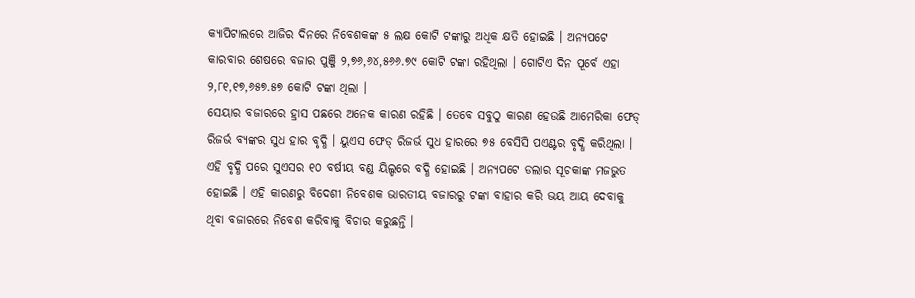କ୍ୟାପିଟାଲରେ ଆଜିର ଦିନରେ ନିବେଶକଙ୍କ ୫ ଲକ୍ଷ କୋଟି ଟଙ୍କାରୁ ଅଧିକ କ୍ଷତି ହୋଇଛି । ଅନ୍ୟପଟେ କାରବାର ଶେଷରେ ବଜାର ପୁଞ୍ଜି ୨,୭୬,୬୪,୫୬୬.୭୯ କୋଟି ଟଙ୍କା ରହିଥିଲା । ଗୋଟିଏ ଦିନ ପୂର୍ବେ ଏହା ୨,୮୧,୧୭,୬୫୭.୫୭ କୋଟି ଟଙ୍କା ଥିଲା ।
ସେୟାର ବଜାରରେ ହ୍ରାସ ପଛରେ ଅନେକ କାରଣ ରହିଛି । ତେବେ ସବୁଠୁ କାରଣ ହେଉଛି ଆମେରିକା ଫେଡ୍ ରିଜର୍ଭ ବ୍ୟଙ୍କର ସୁଧ ହାର ବୃଦ୍ଧି । ୟୁଏସ ଫେଡ୍ ରିଜର୍ଭ ସୁଧ ହାରରେ ୭୫ ବେସିସି ପଏଣ୍ଟର ବୃଦ୍ଧି କରିଥିଲା । ଏହି ବୃଦ୍ଧି ପରେ ସୁଏସର ୧୦ ବର୍ଷୀୟ ବଣ୍ଡ ୟିଲ୍ଡରେ ବଦ୍ଧି ହୋଇଛି । ଅନ୍ୟପଟେ ଡଲାର ସୂଚକାଙ୍କ ମଜଭୁତ ହୋଇଛି । ଏହି କାରଣରୁ ବିଦେଶୀ ନିବେଶକ ଭାରତୀୟ ବଜାରରୁ ଟଙ୍କା ବାହାର କରି ଭୟ ଆୟ ଦେବାକୁ ଥିବା ବଜାରରେ ନିବେଶ କରିବାକୁ ବିଚାର କରୁଛନ୍ତି ।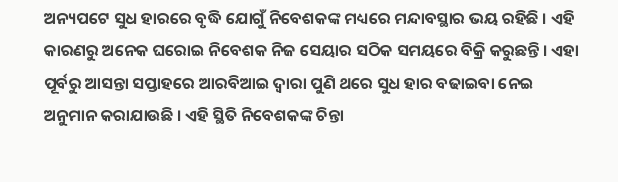ଅନ୍ୟପଟେ ସୁଧ ହାରରେ ବୃଦ୍ଧି ଯୋଗୁଁ ନିବେଶକଙ୍କ ମଧ୍ୟରେ ମନ୍ଦାବସ୍ଥାର ଭୟ ରହିଛି । ଏହି କାରଣରୁ ଅନେକ ଘରୋଇ ନିବେଶକ ନିଜ ସେୟାର ସଠିକ ସମୟରେ ବିକ୍ରି କରୁଛନ୍ତି । ଏହା ପୂର୍ବରୁ ଆସନ୍ତା ସପ୍ତାହରେ ଆରବିଆଇ ଦ୍ୱାରା ପୁଣି ଥରେ ସୁଧ ହାର ବଢାଇବା ନେଇ ଅନୁମାନ କରାଯାଉଛି । ଏହି ସ୍ଥିତି ନିବେଶକଙ୍କ ଚିନ୍ତା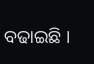ବଢାଇଛି ।